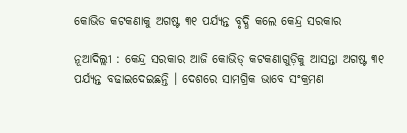କୋଭିଡ କଟକଣାକୁ ଅଗଷ୍ଟ ୩୧ ପର୍ଯ୍ୟନ୍ତ ବୃଦ୍ଧି କଲେ କେନ୍ଦ୍ର ସରକାର

ନୂଆଦିଲ୍ଲୀ : କେନ୍ଦ୍ର ସରକାର ଆଜି କୋଭିଡ୍ କଟକଣାଗୁଡ଼ିକୁ ଆସନ୍ତା ଅଗଷ୍ଟ ୩୧ ପର୍ଯ୍ୟନ୍ତ ବଢାଇଦେଇଛନ୍ତି । ଦେଶରେ ସାମଗ୍ରିକ ଭାବେ ସଂକ୍ରମଣ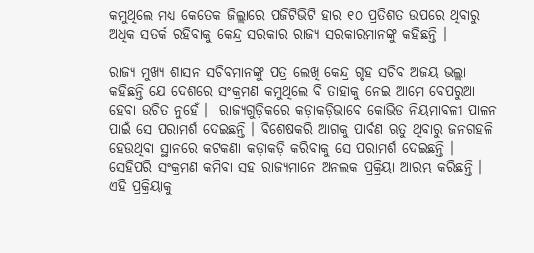କମୁଥିଲେ ମଧ୍ୟ କେତେକ ଜିଲ୍ଲାରେ ପଜିଟିଭିଟି ହାର ୧୦ ପ୍ରତିଶତ ଉପରେ ଥିବାରୁ ଅଧିକ ସତର୍କ ରହିବାକୁ କେନ୍ଦ୍ର ସରକାର ରାଜ୍ୟ ସରକାରମାନଙ୍କୁ କହିଛନ୍ତି ।

ରାଜ୍ୟ ମୁଖ୍ୟ ଶାସନ ସଚିବମାନଙ୍କୁ ପତ୍ର ଲେଖି କେନ୍ଦ୍ର ଗୃହ ସଚିବ ଅଜୟ ଭଲ୍ଲା କହିଛନ୍ତି ଯେ ଦେଶରେ ସଂକ୍ରମଣ କମୁଥିଲେ ବି ତାହାକୁ ନେଇ ଆମେ ବେପରୁଆ ହେବା ଉଚିତ ନୁହେଁ ।  ରାଜ୍ୟଗୁଡ଼ିକରେ କଡ଼ାକଡ଼ିଭାବେ କୋଭିଡ ନିୟମାବଳୀ ପାଳନ ପାଇଁ ସେ ପରାମର୍ଶ ଦେଇଛନ୍ତି । ବିଶେଷକରି ଆଗକୁ ପାର୍ବଣ ଋତୁ ଥିବାରୁ ଜନଗହଳି ହେଉଥିବା ସ୍ଥାନରେ କଟକଣା କଡ଼ାକଡ଼ି କରିବାକୁ ସେ ପରାମର୍ଶ ଦେଇଛନ୍ତି । ସେହିପରି ସଂକ୍ରମଣ କମିବା ସହ ରାଜ୍ୟମାନେ ଅନଲକ ପ୍ରକ୍ରିୟା ଆରମ୍ଭ କରିଛନ୍ତି । ଏହି ପ୍ରକ୍ରିୟାକୁ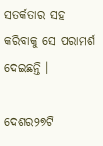ସତର୍କତାର ସହ କରିବାକୁ ସେ ପରାମର୍ଶ ଦେଇଛନ୍ତି ।

ଦେଶର୨୭ଟି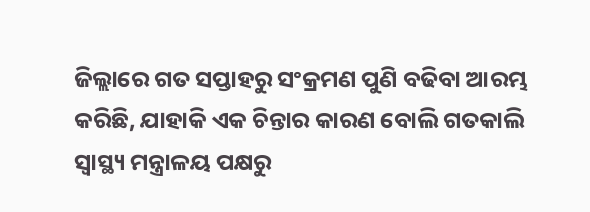ଜିଲ୍ଲାରେ ଗତ ସପ୍ତାହରୁ ସଂକ୍ରମଣ ପୁଣି ବଢିବା ଆରମ୍ଭ କରିଛି, ଯାହାକି ଏକ ଚିନ୍ତାର କାରଣ ବୋଲି ଗତକାଲି ସ୍ବାସ୍ଥ୍ୟ ମନ୍ତ୍ରାଳୟ ପକ୍ଷରୁ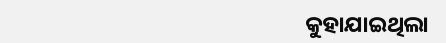କୁହାଯାଇଥିଲା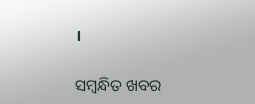।

ସମ୍ବନ୍ଧିତ ଖବର